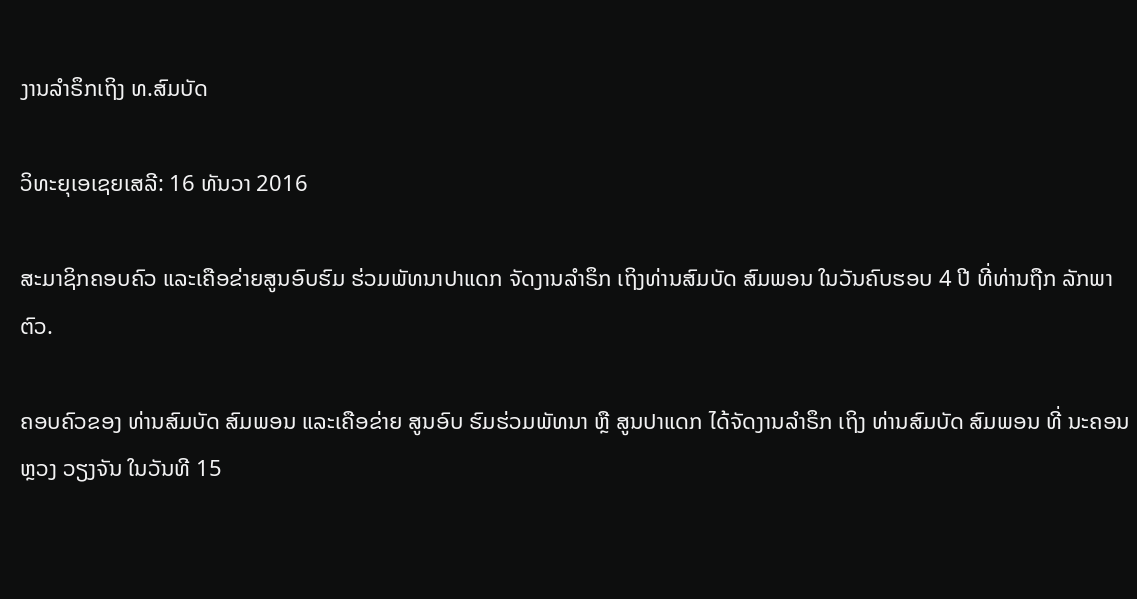ງານລຳຣຶກເຖິງ ທ.ສົມບັດ

ວິທະຍຸເອເຊຍເສລີ: 16 ທັນວາ 2016

ສະມາຊິກຄອບຄົວ ແລະເຄືອຂ່າຍສູນອົບຮົມ ຮ່ວມພັທນາປາແດກ ຈັດງານລຳຣຶກ ເຖິງທ່ານສົມບັດ ສົມພອນ ໃນວັນຄົບຮອບ 4 ປີ ທີ່ທ່ານຖືກ ລັກພາຕົວ.

ຄອບຄົວຂອງ ທ່ານສົມບັດ ສົມພອນ ແລະເຄືອຂ່າຍ ສູນອົບ ຮົມຮ່ວມພັທນາ ຫຼື ສູນປາແດກ ໄດ້ຈັດງານລຳຣຶກ ເຖິງ ທ່ານສົມບັດ ສົມພອນ ທີ່ ນະຄອນຫຼວງ ວຽງຈັນ ໃນວັນທີ 15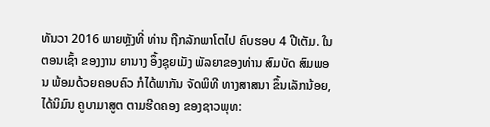ທັນວາ 2016 ພາຍຫຼັງທີ່ ທ່ານ ຖືກລັກພາໂຕໄປ ຄົບຮອບ 4 ປີເຕັມ. ໃນຕອນເຊົ້າ ຂອງງານ ຍານາງ ອຶ້ງຊຸຍເມັງ ພັລຍາຂອງທ່ານ ສົມບັດ ສົມພອນ ພ້ອມດ້ວຍຄອບຄົວ ກໍໄດ້ພາກັນ ຈັດພິທີ ທາງສາສນາ ຂຶ້ນເລັກນ້ອຍ, ໄດ້ນິມົນ ຄູບາມາສູຕ ຕາມຮີດຄອງ ຂອງຊາວພຸທ: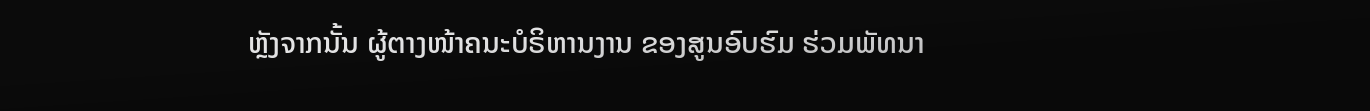ຫຼັງຈາກນັ້ນ ຜູ້ຕາງໜ້າຄນະບໍຣິຫານງານ ຂອງສູນອົບຮົມ ຮ່ວມພັທນາ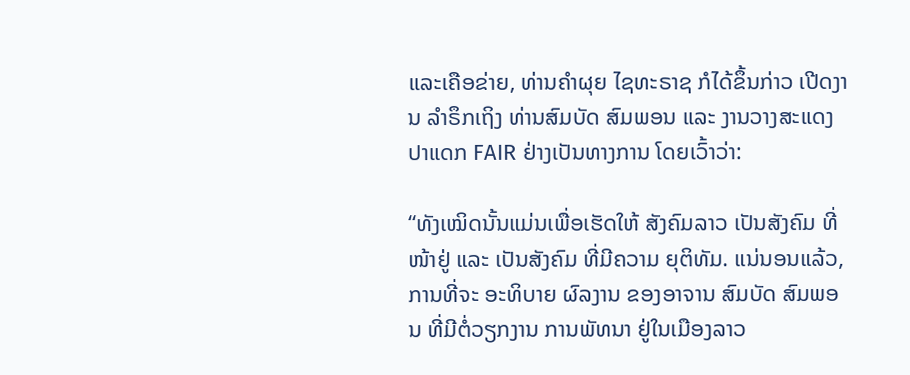ແລະເຄືອຂ່າຍ, ທ່ານຄຳຜຸຍ ໄຊທະຣາຊ ກໍໄດ້ຂຶ້ນກ່າວ ເປີດງານ ລຳຣຶກເຖິງ ທ່ານສົມບັດ ສົມພອນ ແລະ ງານວາງສະແດງ ປາແດກ FAIR ຢ່າງເປັນທາງການ ໂດຍເວົ້າວ່າ:

“ທັງເໝິດນັ້ນແມ່ນເພື່ອເຮັດໃຫ້ ສັງຄົມລາວ ເປັນສັງຄົມ ທີ່ໜ້າຢູ່ ແລະ ເປັນສັງຄົມ ທີ່ມີຄວາມ ຍຸຕິທັມ. ແນ່ນອນແລ້ວ, ການທີ່ຈະ ອະທິບາຍ ຜົລງານ ຂອງອາຈານ ສົມບັດ ສົມພອນ ທີ່ມີຕໍ່ວຽກງານ ການພັທນາ ຢູ່ໃນເມືອງລາວ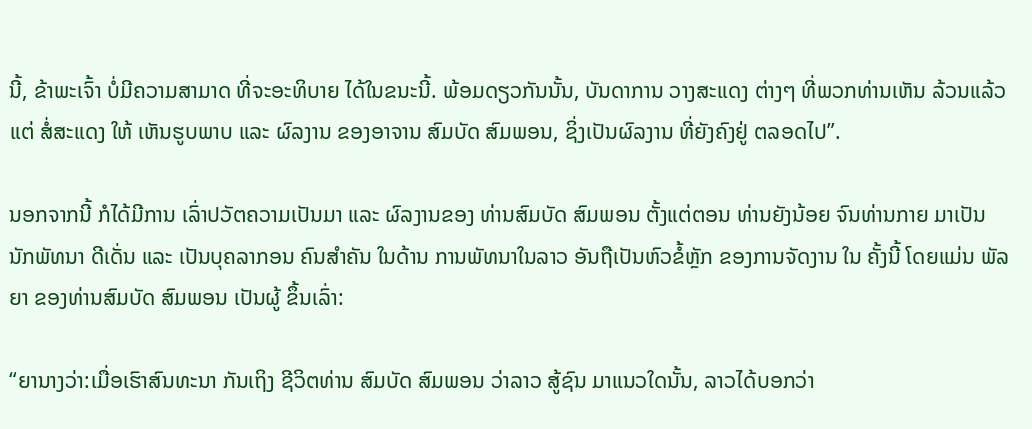ນີ້, ຂ້າພະເຈົ້າ ບໍ່ມີຄວາມສາມາດ ທີ່ຈະອະທິບາຍ ໄດ້ໃນຂນະນີ້. ພ້ອມດຽວກັນນັ້ນ, ບັນດາການ ວາງສະແດງ ຕ່າງໆ ທີ່ພວກທ່ານເຫັນ ລ້ວນແລ້ວແຕ່ ສໍ່ສະແດງ ໃຫ້ ເຫັນຮູບພາບ ແລະ ຜົລງານ ຂອງອາຈານ ສົມບັດ ສົມພອນ, ຊິ່ງເປັນຜົລງານ ທີ່ຍັງຄົງຢູ່ ຕລອດໄປ”.

ນອກຈາກນີ້ ກໍໄດ້ມີການ ເລົ່າປວັຕຄວາມເປັນມາ ແລະ ຜົລງານຂອງ ທ່ານສົມບັດ ສົມພອນ ຕັ້ງແຕ່ຕອນ ທ່ານຍັງນ້ອຍ ຈົນທ່ານກາຍ ມາເປັນ ນັກພັທນາ ດີເດັ່ນ ແລະ ເປັນບຸຄລາກອນ ຄົນສຳຄັນ ໃນດ້ານ ການພັທນາໃນລາວ ອັນຖືເປັນຫົວຂໍ້ຫຼັກ ຂອງການຈັດງານ ໃນ ຄັ້ງນີ້ ໂດຍແມ່ນ ພັລຍາ ຂອງທ່ານສົມບັດ ສົມພອນ ເປັນຜູ້ ຂຶ້ນເລົ່າ:

“ຍານາງວ່າ:ເມື່ອເຮົາສົນທະນາ ກັນເຖິງ ຊີວິຕທ່ານ ສົມບັດ ສົມພອນ ວ່າລາວ ສູ້ຊົນ ມາແນວໃດນັ້ນ, ລາວໄດ້ບອກວ່າ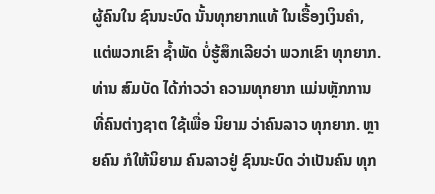ຜູ້ຄົນໃນ ຊົນນະບົດ ນັ້ນທຸກຍາກແທ້ ໃນເຣື້ອງເງິນຄຳ, ແຕ່ພວກເຂົາ ຊ້ຳພັດ ບໍ່ຮູ້ສຶກເລີຍວ່າ ພວກເຂົາ ທຸກຍາກ. ທ່ານ ສົມບັດ ໄດ້ກ່າວວ່າ ຄວາມທຸກຍາກ ແມ່ນຫຼັກການ ທີ່ຄົນຕ່າງຊາຕ ໃຊ້ເພື່ອ ນິຍາມ ວ່າຄົນລາວ ທຸກຍາກ. ຫຼາຍຄົນ ກໍໃຫ້ນິຍາມ ຄົນລາວຢູ່ ຊົນນະບົດ ວ່າເປັນຄົນ ທຸກ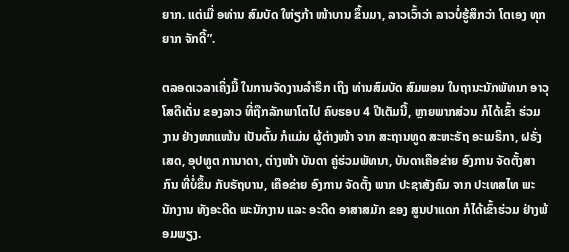ຍາກ. ແຕ່ເມື່ ອທ່ານ ສົມບັດ ໃຫ່ຽກ້າ ໜ້າບານ ຂຶ້ນມາ, ລາວເວົ້າວ່າ ລາວບໍ່ຮູ້ສຶກວ່າ ໂຕເອງ ທຸກຍາກ ຈັກດີ້”.

ຕລອດເວລາເຄິ່ງມື້ ໃນການຈັດງານລຳຣຶກ ເຖິງ ທ່ານສົມບັດ ສົມພອນ ໃນຖານະນັກພັທນາ ອາວຸໂສດີເດັ່ນ ຂອງລາວ ທີ່ຖືກລັກພາໂຕໄປ ຄົບຮອບ 4 ປີເຕັມນີ້, ຫຼາຍພາກສ່ວນ ກໍໄດ້ເຂົ້າ ຮ່ວມງານ ຢ່າງໜາແໜ້ນ ເປັນຕົ້ນ ກໍແມ່ນ ຜູ້ຕ່າງໜ້າ ຈາກ ສະຖານທູດ ສະຫະຣັຖ ອະເມຣິກາ, ຝຣັ່ງເສດ, ອຸປທູຕ ການາດາ, ຕ່າງໜ້າ ບັນດາ ຄູ່ຮ່ວມພັທນາ, ບັນດາເຄືອຂ່າຍ ອົງການ ຈັດຕັ້ງສາກົນ ທີ່ບໍ່ຂຶ້ນ ກັບຣັຖບານ, ເຄືອຂ່າຍ ອົງການ ຈັດຕັ້ງ ພາກ ປະຊາສັງຄົມ ຈາກ ປະເທສໄທ ພະນັກງານ ທັງອະດີດ ພະນັກງານ ແລະ ອະດີດ ອາສາສມັກ ຂອງ ສູນປາແດກ ກໍໄດ້ເຂົ້າຮ່ວມ ຢ່າງພ້ອມພຽງ.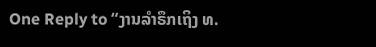One Reply to “ງານລຳຣຶກເຖິງ ທ.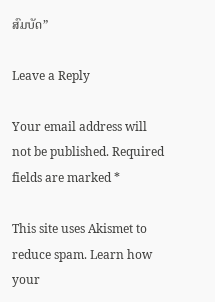ສົມບັດ”

Leave a Reply

Your email address will not be published. Required fields are marked *

This site uses Akismet to reduce spam. Learn how your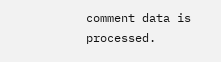comment data is processed.